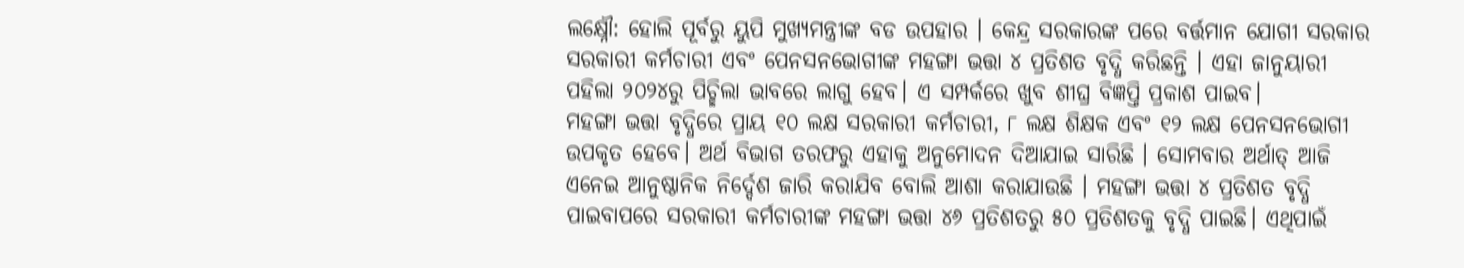ଲକ୍ଷ୍ନୌ: ହୋଲି ପୂର୍ବରୁ ୟୁପି ମୁଖ୍ୟମନ୍ତ୍ରୀଙ୍କ ବଡ ଉପହାର । କେନ୍ଦ୍ର ସରକାରଙ୍କ ପରେ ବର୍ତ୍ତମାନ ଯୋଗୀ ସରକାର ସରକାରୀ କର୍ମଚାରୀ ଏବଂ ପେନସନଭୋଗୀଙ୍କ ମହଙ୍ଗା ଭତ୍ତା ୪ ପ୍ରତିଶତ ବୃଦ୍ଧି କରିଛନ୍ତି । ଏହା ଜାନୁୟାରୀ ପହିଲା ୨୦୨୪ରୁ ପିଚ୍ଛିଲା ଭାବରେ ଲାଗୁ ହେବ। ଏ ସମ୍ପର୍କରେ ଖୁବ ଶୀଘ୍ର ବିଜ୍ଞପ୍ତି ପ୍ରକାଶ ପାଇବ।
ମହଙ୍ଗା ଭତ୍ତା ବୃଦ୍ଧିରେ ପ୍ରାୟ ୧୦ ଲକ୍ଷ ସରକାରୀ କର୍ମଚାରୀ, ୮ ଲକ୍ଷ ଶିକ୍ଷକ ଏବଂ ୧୨ ଲକ୍ଷ ପେନସନଭୋଗୀ ଉପକୃତ ହେବେ। ଅର୍ଥ ବିଭାଗ ତରଫରୁ ଏହାକୁ ଅନୁମୋଦନ ଦିଆଯାଇ ସାରିଛି । ସୋମବାର ଅର୍ଥାତ୍ ଆଜି ଏନେଇ ଆନୁଷ୍ଠାନିକ ନିର୍ଦ୍ଦେଶ ଜାରି କରାଯିବ ବୋଲି ଆଶା କରାଯାଉଛି । ମହଙ୍ଗା ଭତ୍ତା ୪ ପ୍ରତିଶତ ବୃଦ୍ଧି ପାଇବାପରେ ସରକାରୀ କର୍ମଚାରୀଙ୍କ ମହଙ୍ଗା ଭତ୍ତା ୪୬ ପ୍ରତିଶତରୁ ୫୦ ପ୍ରତିଶତକୁ ବୃଦ୍ଧି ପାଇଛି। ଏଥିପାଇଁ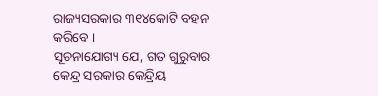ରାଜ୍ୟସରକାର ୩୧୪କୋଟି ବହନ କରିବେ ।
ସୂଚନାଯୋଗ୍ୟ ଯେ, ଗତ ଗୁରୁବାର କେନ୍ଦ୍ର ସରକାର କେନ୍ଦ୍ରିୟ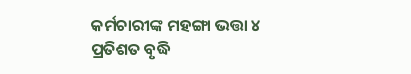କର୍ମଚାରୀଙ୍କ ମହଙ୍ଗା ଭତ୍ତା ୪ ପ୍ରତିଶତ ବୃଦ୍ଧି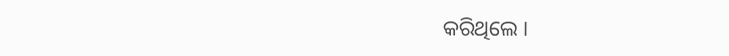କରିଥିଲେ ।